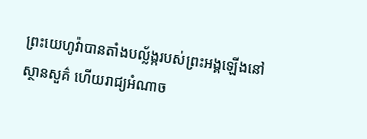ព្រះយេហូវ៉ាបានតាំងបល្ល័ង្ករបស់ព្រះអង្គឡើងនៅស្ថានសួគ៌ ហើយរាជ្យអំណាច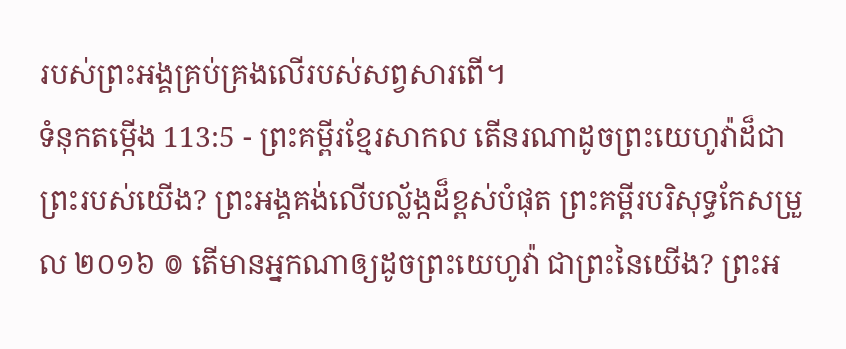របស់ព្រះអង្គគ្រប់គ្រងលើរបស់សព្វសារពើ។
ទំនុកតម្កើង 113:5 - ព្រះគម្ពីរខ្មែរសាកល តើនរណាដូចព្រះយេហូវ៉ាដ៏ជាព្រះរបស់យើង? ព្រះអង្គគង់លើបល្ល័ង្កដ៏ខ្ពស់បំផុត ព្រះគម្ពីរបរិសុទ្ធកែសម្រួល ២០១៦ ៙ តើមានអ្នកណាឲ្យដូចព្រះយេហូវ៉ា ជាព្រះនៃយើង? ព្រះអ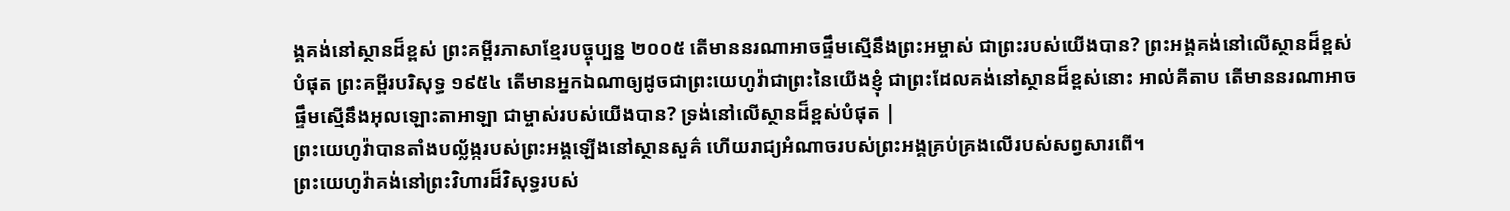ង្គគង់នៅស្ថានដ៏ខ្ពស់ ព្រះគម្ពីរភាសាខ្មែរបច្ចុប្បន្ន ២០០៥ តើមាននរណាអាចផ្ទឹមស្មើនឹងព្រះអម្ចាស់ ជាព្រះរបស់យើងបាន? ព្រះអង្គគង់នៅលើស្ថានដ៏ខ្ពស់បំផុត ព្រះគម្ពីរបរិសុទ្ធ ១៩៥៤ តើមានអ្នកឯណាឲ្យដូចជាព្រះយេហូវ៉ាជាព្រះនៃយើងខ្ញុំ ជាព្រះដែលគង់នៅស្ថានដ៏ខ្ពស់នោះ អាល់គីតាប តើមាននរណាអាចផ្ទឹមស្មើនឹងអុលឡោះតាអាឡា ជាម្ចាស់របស់យើងបាន? ទ្រង់នៅលើស្ថានដ៏ខ្ពស់បំផុត |
ព្រះយេហូវ៉ាបានតាំងបល្ល័ង្ករបស់ព្រះអង្គឡើងនៅស្ថានសួគ៌ ហើយរាជ្យអំណាចរបស់ព្រះអង្គគ្រប់គ្រងលើរបស់សព្វសារពើ។
ព្រះយេហូវ៉ាគង់នៅព្រះវិហារដ៏វិសុទ្ធរបស់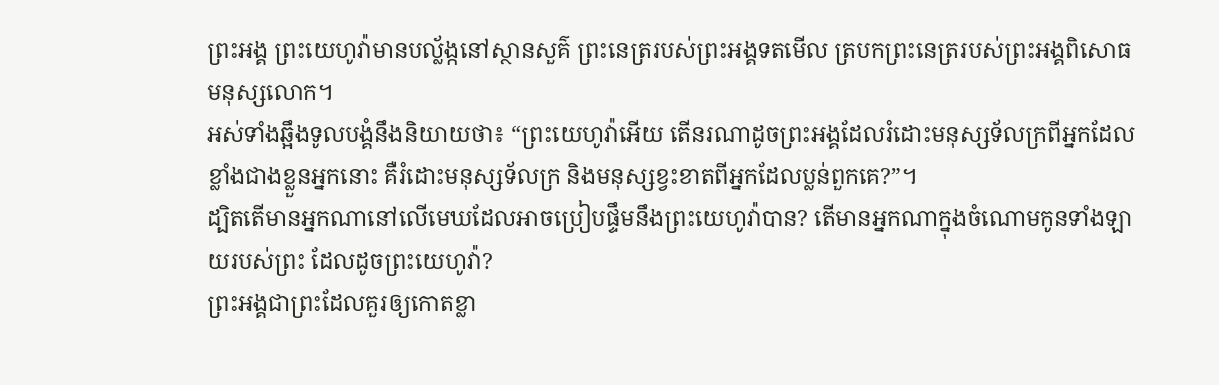ព្រះអង្គ ព្រះយេហូវ៉ាមានបល្ល័ង្កនៅស្ថានសួគ៌ ព្រះនេត្ររបស់ព្រះអង្គទតមើល ត្របកព្រះនេត្ររបស់ព្រះអង្គពិសោធមនុស្សលោក។
អស់ទាំងឆ្អឹងទូលបង្គំនឹងនិយាយថា៖ “ព្រះយេហូវ៉ាអើយ តើនរណាដូចព្រះអង្គដែលរំដោះមនុស្សទ័លក្រពីអ្នកដែលខ្លាំងជាងខ្លួនអ្នកនោះ គឺរំដោះមនុស្សទ័លក្រ និងមនុស្សខ្វះខាតពីអ្នកដែលប្លន់ពួកគេ?”។
ដ្បិតតើមានអ្នកណានៅលើមេឃដែលអាចប្រៀបផ្ទឹមនឹងព្រះយេហូវ៉ាបាន? តើមានអ្នកណាក្នុងចំណោមកូនទាំងឡាយរបស់ព្រះ ដែលដូចព្រះយេហូវ៉ា?
ព្រះអង្គជាព្រះដែលគួរឲ្យកោតខ្លា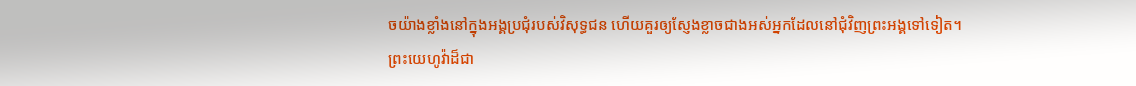ចយ៉ាងខ្លាំងនៅក្នុងអង្គប្រជុំរបស់វិសុទ្ធជន ហើយគួរឲ្យស្ញែងខ្លាចជាងអស់អ្នកដែលនៅជុំវិញព្រះអង្គទៅទៀត។
ព្រះយេហូវ៉ាដ៏ជា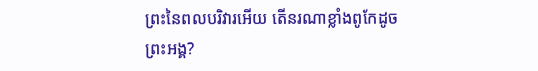ព្រះនៃពលបរិវារអើយ តើនរណាខ្លាំងពូកែដូចព្រះអង្គ?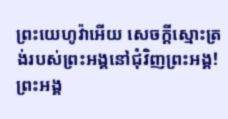ព្រះយេហូវ៉ាអើយ សេចក្ដីស្មោះត្រង់របស់ព្រះអង្គនៅជុំវិញព្រះអង្គ!
ព្រះអង្គ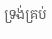ទ្រង់គ្រប់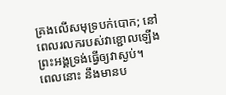គ្រងលើសមុទ្របក់បោក; នៅពេលរលករបស់វាខ្ជោលឡើង ព្រះអង្គទ្រង់ធ្វើឲ្យវាស្ងប់។
ពេលនោះ នឹងមានប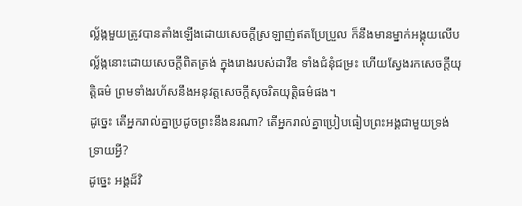ល្ល័ង្កមួយត្រូវបានតាំងឡើងដោយសេចក្ដីស្រឡាញ់ឥតប្រែប្រួល ក៏នឹងមានម្នាក់អង្គុយលើបល្ល័ង្កនោះដោយសេចក្ដីពិតត្រង់ ក្នុងរោងរបស់ដាវីឌ ទាំងជំនុំជម្រះ ហើយស្វែងរកសេចក្ដីយុត្តិធម៌ ព្រមទាំងរហ័សនឹងអនុវត្តសេចក្ដីសុចរិតយុត្តិធម៌ផង។
ដូច្នេះ តើអ្នករាល់គ្នាប្រដូចព្រះនឹងនរណា? តើអ្នករាល់គ្នាប្រៀបធៀបព្រះអង្គជាមួយទ្រង់ទ្រាយអ្វី?
ដូច្នេះ អង្គដ៏វិ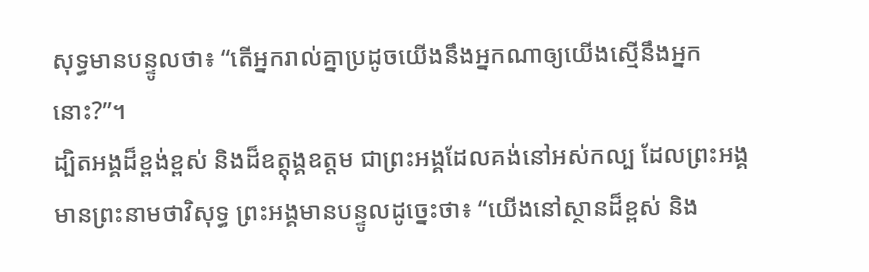សុទ្ធមានបន្ទូលថា៖ “តើអ្នករាល់គ្នាប្រដូចយើងនឹងអ្នកណាឲ្យយើងស្មើនឹងអ្នកនោះ?”។
ដ្បិតអង្គដ៏ខ្ពង់ខ្ពស់ និងដ៏ឧត្ដុង្គឧត្ដម ជាព្រះអង្គដែលគង់នៅអស់កល្ប ដែលព្រះអង្គមានព្រះនាមថាវិសុទ្ធ ព្រះអង្គមានបន្ទូលដូច្នេះថា៖ “យើងនៅស្ថានដ៏ខ្ពស់ និង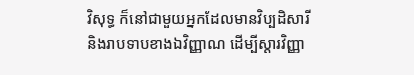វិសុទ្ធ ក៏នៅជាមួយអ្នកដែលមានវិប្បដិសារី និងរាបទាបខាងឯវិញ្ញាណ ដើម្បីស្ដារវិញ្ញា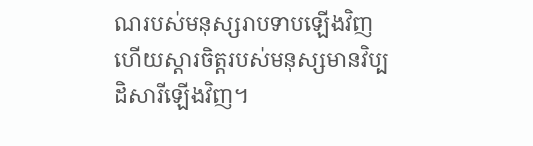ណរបស់មនុស្សរាបទាបឡើងវិញ ហើយស្ដារចិត្តរបស់មនុស្សមានវិប្បដិសារីឡើងវិញ។